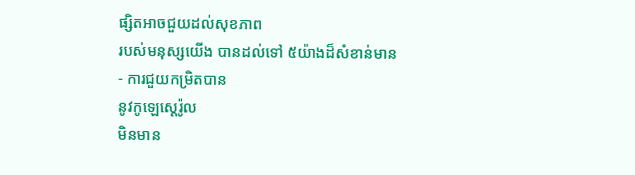ផ្សិតអាចជួយដល់សុខភាព
របស់មនុស្សយើង បានដល់ទៅ ៥យ៉ាងដ៏សំខាន់មាន
- ការជួយកម្រិតបាន
នូវកូឡេស្ដេរ៉ូល
មិនមាន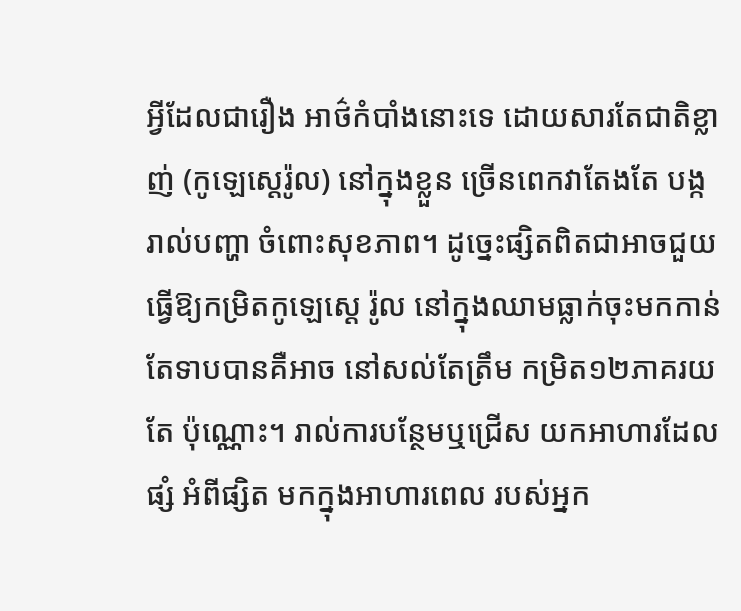អ្វីដែលជារឿង អាថ៌កំបាំងនោះទេ ដោយសារតែជាតិខ្លាញ់ (កូឡេស្ដេរ៉ូល) នៅក្នុងខ្លួន ច្រើនពេកវាតែងតែ បង្ករាល់បញ្ហា ចំពោះសុខភាព។ ដូច្នេះផ្សិតពិតជាអាចជួយ ធ្វើឱ្យកម្រិតកូឡេស្ដេ រ៉ូល នៅក្នុងឈាមធ្លាក់ចុះមកកាន់ តែទាបបានគឺអាច នៅសល់តែត្រឹម កម្រិត១២ភាគរយតែ ប៉ុណ្ណោះ។ រាល់ការបន្ថែមឬជ្រើស យកអាហារដែលផ្សំ អំពីផ្សិត មកក្នុងអាហារពេល របស់អ្នក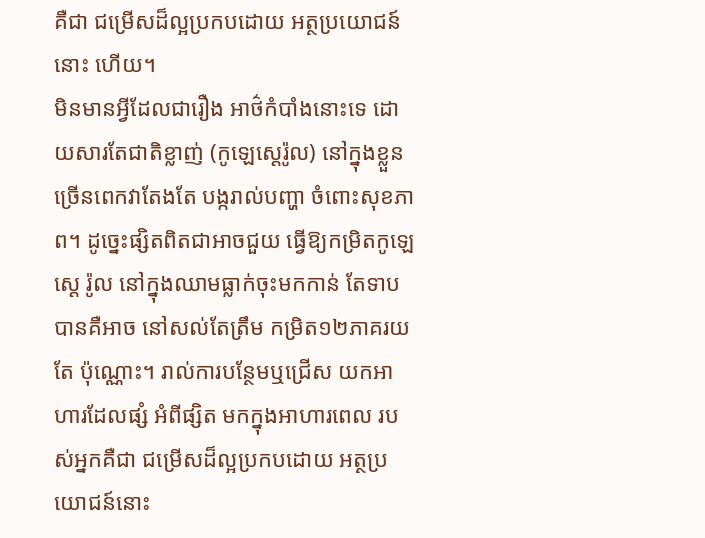គឺជា ជម្រើសដ៏ល្អប្រកបដោយ អត្ថប្រយោជន៍នោះ ហើយ។
មិនមានអ្វីដែលជារឿង អាថ៌កំបាំងនោះទេ ដោយសារតែជាតិខ្លាញ់ (កូឡេស្ដេរ៉ូល) នៅក្នុងខ្លួន ច្រើនពេកវាតែងតែ បង្ករាល់បញ្ហា ចំពោះសុខភាព។ ដូច្នេះផ្សិតពិតជាអាចជួយ ធ្វើឱ្យកម្រិតកូឡេស្ដេ រ៉ូល នៅក្នុងឈាមធ្លាក់ចុះមកកាន់ តែទាបបានគឺអាច នៅសល់តែត្រឹម កម្រិត១២ភាគរយតែ ប៉ុណ្ណោះ។ រាល់ការបន្ថែមឬជ្រើស យកអាហារដែលផ្សំ អំពីផ្សិត មកក្នុងអាហារពេល របស់អ្នកគឺជា ជម្រើសដ៏ល្អប្រកបដោយ អត្ថប្រយោជន៍នោះ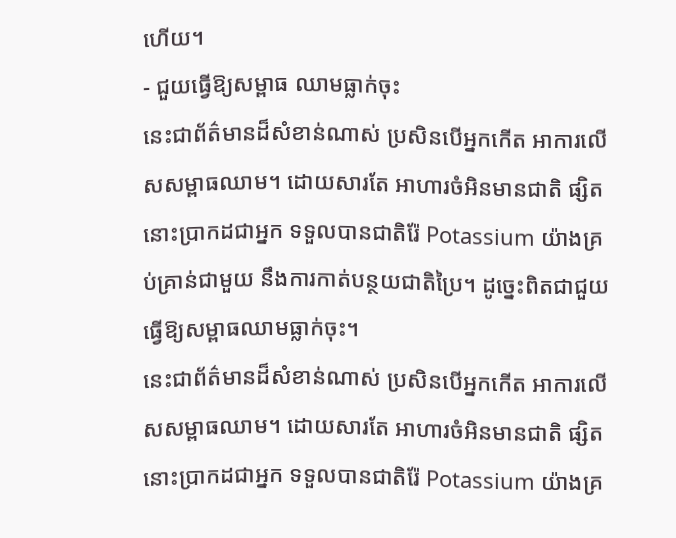ហើយ។
- ជួយធ្វើឱ្យសម្ពាធ ឈាមធ្លាក់ចុះ
នេះជាព័ត៌មានដ៏សំខាន់ណាស់ ប្រសិនបើអ្នកកើត អាការលើសសម្ពាធឈាម។ ដោយសារតែ អាហារចំអិនមានជាតិ ផ្សិតនោះប្រាកដជាអ្នក ទទួលបានជាតិរ៉ែ Potassium យ៉ាងគ្រប់គ្រាន់ជាមួយ នឹងការកាត់បន្ថយជាតិប្រៃ។ ដូច្នេះពិតជាជួយ ធ្វើឱ្យសម្ពាធឈាមធ្លាក់ចុះ។
នេះជាព័ត៌មានដ៏សំខាន់ណាស់ ប្រសិនបើអ្នកកើត អាការលើសសម្ពាធឈាម។ ដោយសារតែ អាហារចំអិនមានជាតិ ផ្សិតនោះប្រាកដជាអ្នក ទទួលបានជាតិរ៉ែ Potassium យ៉ាងគ្រ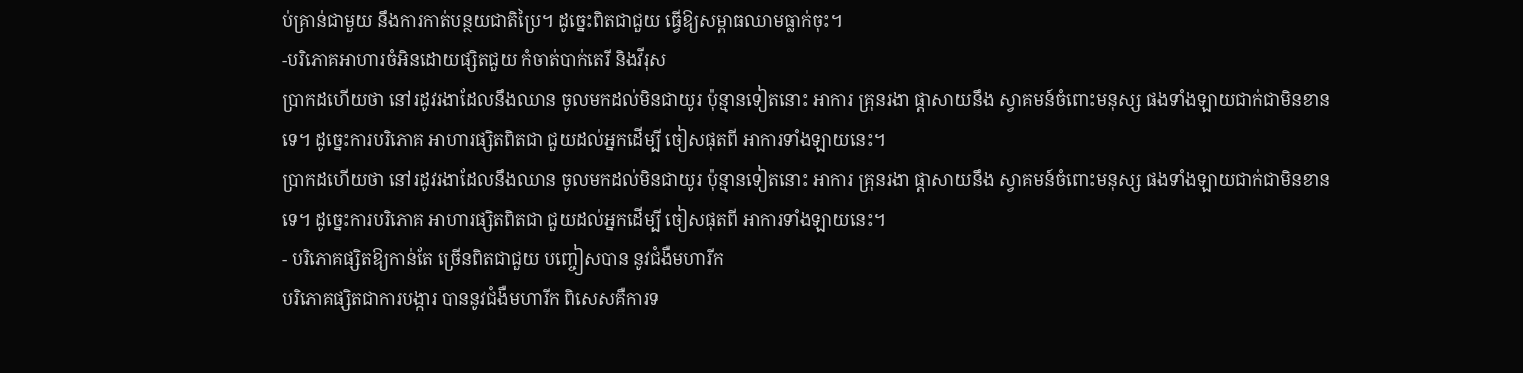ប់គ្រាន់ជាមួយ នឹងការកាត់បន្ថយជាតិប្រៃ។ ដូច្នេះពិតជាជួយ ធ្វើឱ្យសម្ពាធឈាមធ្លាក់ចុះ។
-បរិភោគអាហារចំអិនដោយផ្សិតជួយ កំចាត់បាក់តេរី និងវីរុស
ប្រាកដហើយថា នៅរដូវរងាដែលនឹងឈាន ចូលមកដល់មិនជាយូរ ប៉ុន្មានទៀតនោះ អាការ គ្រុនរងា ផ្ដាសាយនឹង ស្វាគមន៍ចំពោះមនុស្ស ផងទាំងឡាយជាក់ជាមិនខានទេ។ ដូច្នេះការបរិភោគ អាហារផ្សិតពិតជា ជួយដល់អ្នកដើម្បី ចៀសផុតពី អាការទាំងឡាយនេះ។
ប្រាកដហើយថា នៅរដូវរងាដែលនឹងឈាន ចូលមកដល់មិនជាយូរ ប៉ុន្មានទៀតនោះ អាការ គ្រុនរងា ផ្ដាសាយនឹង ស្វាគមន៍ចំពោះមនុស្ស ផងទាំងឡាយជាក់ជាមិនខានទេ។ ដូច្នេះការបរិភោគ អាហារផ្សិតពិតជា ជួយដល់អ្នកដើម្បី ចៀសផុតពី អាការទាំងឡាយនេះ។
- បរិភោគផ្សិតឱ្យកាន់តែ ច្រើនពិតជាជួយ បញ្ចៀសបាន នូវជំងឺមហារីក
បរិភោគផ្សិតជាការបង្ការ បាននូវជំងឺមហារីក ពិសេសគឺការទ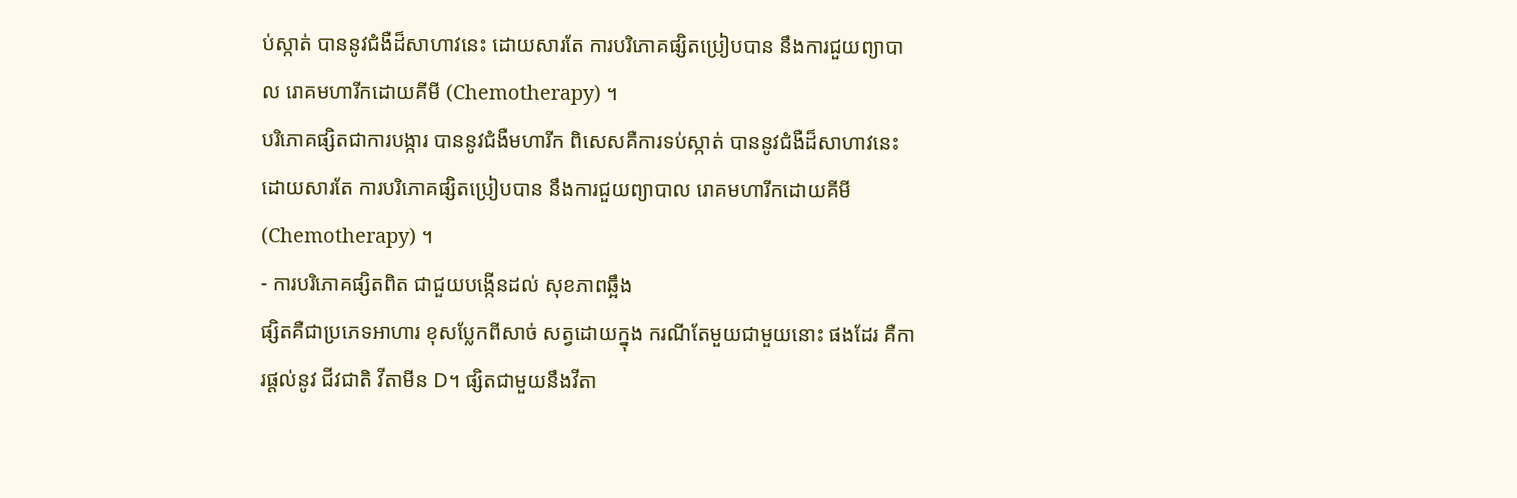ប់ស្កាត់ បាននូវជំងឺដ៏សាហាវនេះ ដោយសារតែ ការបរិភោគផ្សិតប្រៀបបាន នឹងការជួយព្យាបាល រោគមហារីកដោយគីមី (Chemotherapy) ។
បរិភោគផ្សិតជាការបង្ការ បាននូវជំងឺមហារីក ពិសេសគឺការទប់ស្កាត់ បាននូវជំងឺដ៏សាហាវនេះ ដោយសារតែ ការបរិភោគផ្សិតប្រៀបបាន នឹងការជួយព្យាបាល រោគមហារីកដោយគីមី (Chemotherapy) ។
- ការបរិភោគផ្សិតពិត ជាជួយបង្កើនដល់ សុខភាពឆ្អឹង
ផ្សិតគឺជាប្រភេទអាហារ ខុសប្លែកពីសាច់ សត្វដោយក្នុង ករណីតែមួយជាមួយនោះ ផងដែរ គឺការផ្ដល់នូវ ជីវជាតិ វីតាមីន D។ ផ្សិតជាមួយនឹងវីតា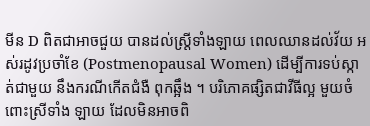មីន D ពិតជាអាចជួយ បានដល់ស្ដ្រីទាំងឡាយ ពេលឈានដល់វ័យ អស់រដូវប្រចាំខែ (Postmenopausal Women) ដើម្បីការទប់ស្កាត់ជាមួយ នឹងករណីកើតជំងឺ ពុកឆ្អឹង ។ បរិភោគផ្សិតជាវីធីល្អ មួយចំពោះស្រីទាំង ឡាយ ដែលមិនអាចពិ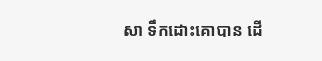សា ទឹកដោះគោបាន ដើ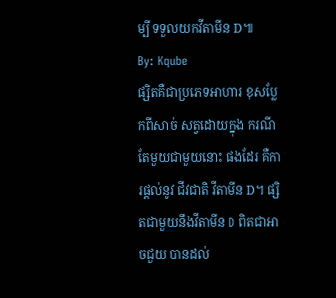ម្បី ទទួលយកវីតាមីន D៕
By: Kqube
ផ្សិតគឺជាប្រភេទអាហារ ខុសប្លែកពីសាច់ សត្វដោយក្នុង ករណីតែមួយជាមួយនោះ ផងដែរ គឺការផ្ដល់នូវ ជីវជាតិ វីតាមីន D។ ផ្សិតជាមួយនឹងវីតាមីន D ពិតជាអាចជួយ បានដល់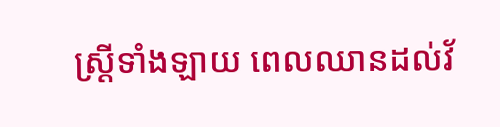ស្ដ្រីទាំងឡាយ ពេលឈានដល់វ័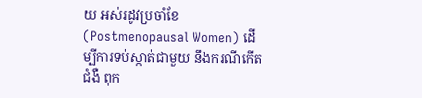យ អស់រដូវប្រចាំខែ (Postmenopausal Women) ដើម្បីការទប់ស្កាត់ជាមួយ នឹងករណីកើតជំងឺ ពុក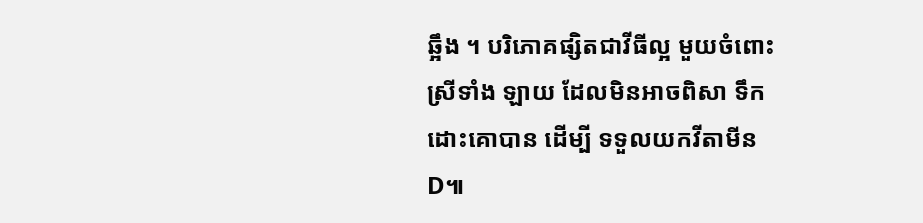ឆ្អឹង ។ បរិភោគផ្សិតជាវីធីល្អ មួយចំពោះស្រីទាំង ឡាយ ដែលមិនអាចពិសា ទឹកដោះគោបាន ដើម្បី ទទួលយកវីតាមីន D៕